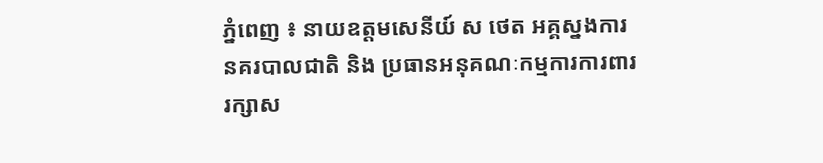ភ្នំពេញ ៖ នាយឧត្តមសេនីយ៍ ស ថេត អគ្គស្នងការនគរបាលជាតិ និង ប្រធានអនុគណៈកម្មការការពាររក្សាស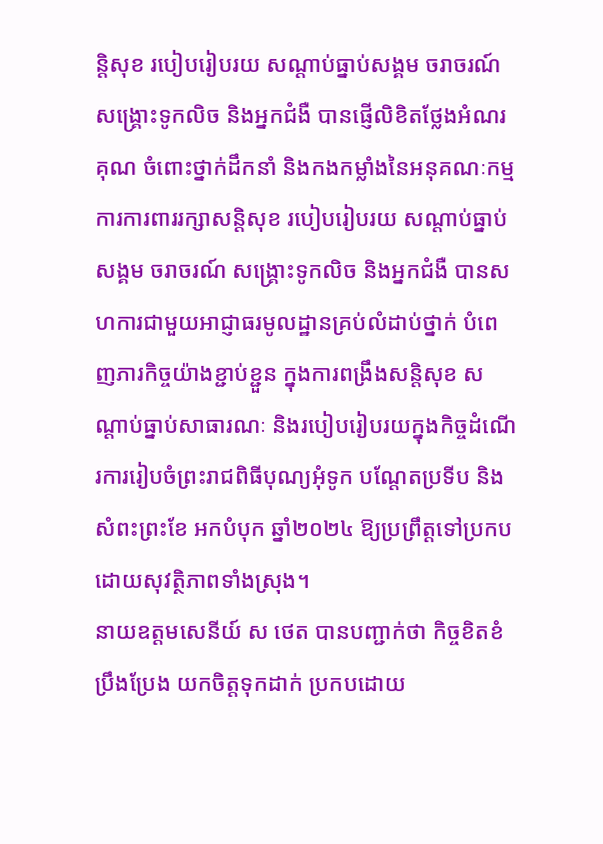ន្តិសុខ របៀបរៀបរយ សណ្តាប់ធ្នាប់សង្គម ចរាចរណ៍ សង្រ្គោះទូកលិច និងអ្នកជំងឺ បានផ្ញើលិខិតថ្លែងអំណរគុណ ចំពោះថ្នាក់ដឹកនាំ និងកងកម្លាំងនៃអនុគណៈកម្មការការពាររក្សាសន្តិសុខ របៀបរៀបរយ សណ្តាប់ធ្នាប់សង្គម ចរាចរណ៍ សង្រ្គោះទូកលិច និងអ្នកជំងឺ បានសហការជាមួយអាជ្ញាធរមូលដ្ឋានគ្រប់លំដាប់ថ្នាក់ បំពេញភារកិច្ចយ៉ាងខ្ជាប់ខ្ជួន ក្នុងការពង្រឹងសន្តិសុខ សណ្តាប់ធ្នាប់សាធារណៈ និងរបៀបរៀបរយក្នុងកិច្ចដំណើរការរៀបចំព្រះរាជពិធីបុណ្យអុំទូក បណ្តែតប្រទីប និងសំពះព្រះខែ អកបំបុក ឆ្នាំ២០២៤ ឱ្យប្រព្រឹត្តទៅប្រកប ដោយសុវត្ថិភាពទាំងស្រុង។
នាយឧត្តមសេនីយ៍ ស ថេត បានបញ្ជាក់ថា កិច្ចខិតខំប្រឹងប្រែង យកចិត្តទុកដាក់ ប្រកបដោយ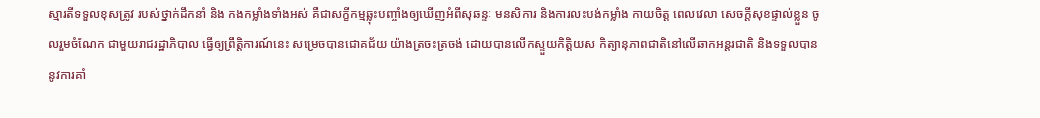ស្មារតីទទួលខុសត្រូវ របស់ថ្នាក់ដឹកនាំ និង កងកម្លាំងទាំងអស់ គឺជាសក្ខីកម្មឆ្លុះបញ្ចាំងឲ្យឃើញអំពីសុឆន្ទៈ មនសិការ និងការលះបង់កម្លាំង កាយចិត្ត ពេលវេលា សេចក្តីសុខផ្ទាល់ខ្លួន ចូលរួមចំណែក ជាមួយរាជរដ្ឋាភិបាល ធ្វើឲ្យព្រឹត្តិការណ៍នេះ សម្រេចបានជោគជ័យ យ៉ាងត្រចះត្រចង់ ដោយបានលើកស្ទួយកិត្តិយស កិត្យានុភាពជាតិនៅលើឆាកអន្តរជាតិ និងទទួលបាននូវការគាំ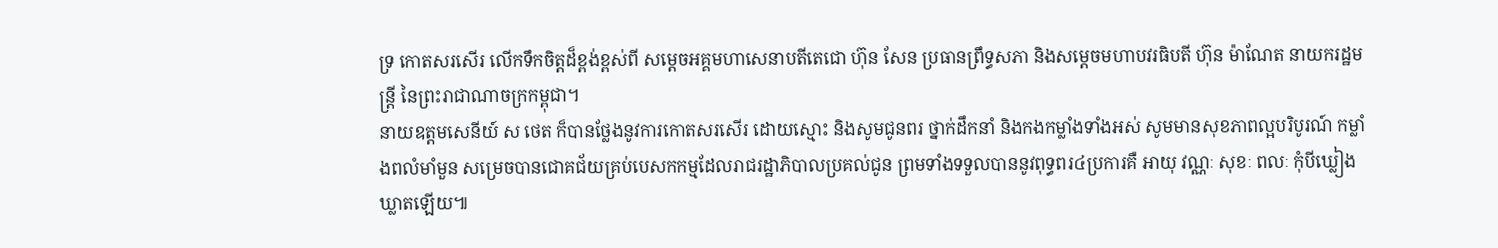ទ្រ កោតសរសើរ លើកទឹកចិត្តដ៏ខ្ពង់ខ្ពស់ពី សម្តេចអគ្គមហាសេនាបតីតេជោ ហ៊ុន សែន ប្រធានព្រឹទ្ធសភា និងសម្តេចមហាបវរធិបតី ហ៊ុន ម៉ាណែត នាយករដ្ឋមន្ត្រី នៃព្រះរាជាណាចក្រកម្ពុជា។
នាយឧត្តមសេនីយ៍ ស ថេត ក៏បានថ្លែងនូវការកោតសរសើរ ដោយស្មោះ និងសូមជូនពរ ថ្នាក់ដឹកនាំ និងកងកម្លាំងទាំងអស់ សូមមានសុខភាពល្អបរិបូរណ៍ កម្លាំងពលំមាំមួន សម្រេចបានជោគជ័យគ្រប់បេសកកម្មដែលរាជរដ្ឋាភិបាលប្រគល់ជូន ព្រមទាំងទទួលបាននូវពុទ្ធពរ៤ប្រការគឺ អាយុ វណ្ណៈ សុខៈ ពលៈ កុំបីឃ្លៀងឃ្លាតឡើយ៕